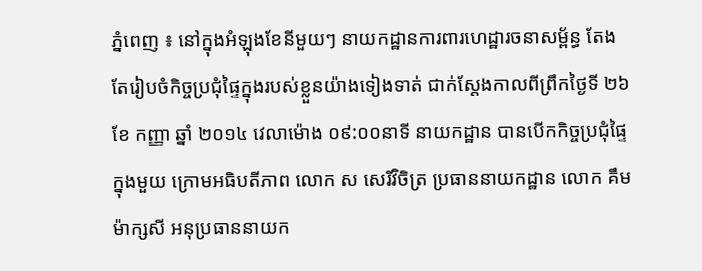ភ្នំពេញ ៖ នៅក្នុងអំឡុងខែនីមួយៗ នាយកដ្ឋានការពារហេដ្ឋារចនាសម្ព័ន្ធ តែងតែរៀបចំកិច្ចប្រជុំផ្ទៃក្នុងរបស់ខ្លួនយ៉ាងទៀងទាត់ ជាក់ស្តែងកាលពីព្រឹកថ្ងៃទី ២៦ ខែ កញ្ញា ឆ្នាំ ២០១៤ វេលាម៉ោង ០៩:០០នាទី នាយកដ្ឋាន បានបើកកិច្ចប្រជុំផ្ទៃក្នុងមួយ ក្រោមអធិបតីភាព លោក ស សេរីវិចិត្រ ប្រធាននាយកដ្ឋាន លោក គឹម ម៉ាក្សសី អនុប្រធាននាយក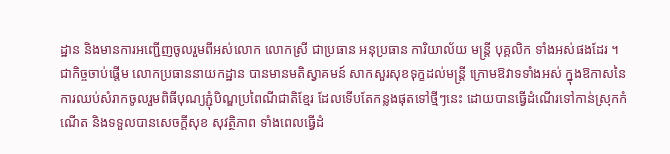ដ្ឋាន និងមានការអញ្ជើញចូលរួមពីអស់លោក លោកស្រី ជាប្រធាន អនុប្រធាន ការិយាល័យ មន្រ្តី បុគ្គលិក ទាំងអស់ផងដែរ ។
ជាកិច្ចចាប់ផ្តើម លោកប្រធាននាយកដ្ឋាន បានមានមតិស្វាគមន៍ សាកសួរសុខទុក្ខដល់មន្រ្តី ក្រោមឱវាទទាំងអស់ ក្នុងឱកាសនៃការឈប់សំរាកចូលរួមពិធីបុណ្យភ្ជុំបិណ្ឌប្រពៃណីជាតិខ្មែរ ដែលទើបតែកន្លងផុតទៅថ្មីៗនេះ ដោយបានធ្វើដំណើរទៅកាន់ស្រុកកំណើត និងទទួលបានសេចក្តីសុខ សុវត្ថិភាព ទាំងពេលធ្វើដំ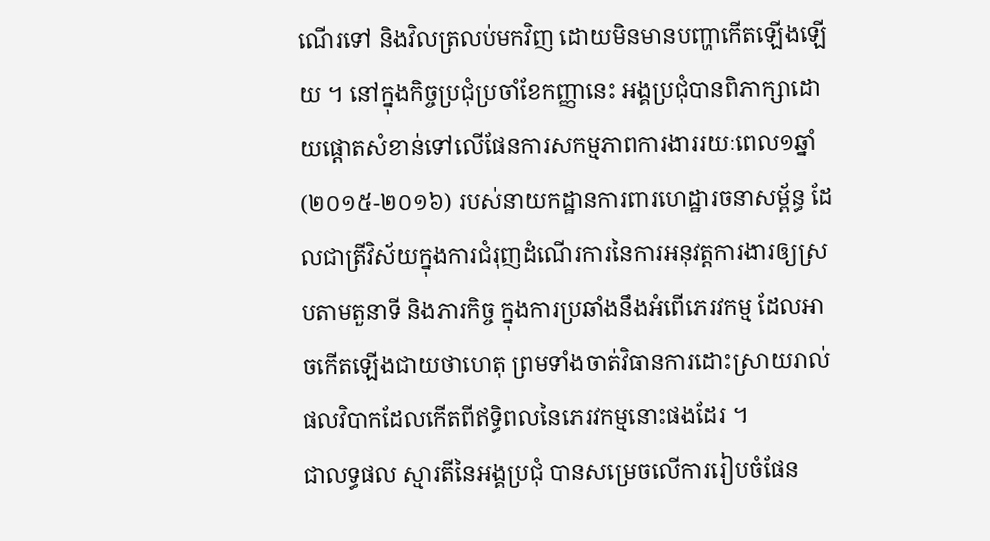ណើរទៅ និងវិលត្រលប់មកវិញ ដោយមិនមានបញ្ហាកើតឡើងឡើយ ។ នៅក្នុងកិច្ចប្រជុំប្រចាំខែកញ្ញានេះ អង្គប្រជុំបានពិភាក្សាដោយផ្តោតសំខាន់ទៅលើផែនការសកម្មភាពការងាររយៈពេល១ឆ្នាំ (២០១៥-២០១៦) របស់នាយកដ្ឋានការពារហេដ្ឋារចនាសម្ព័ន្ធ ដែលជាត្រីវិស័យក្នុងការជំរុញដំណើរការនៃការអនុវត្តការងារឲ្យស្របតាមតួនាទី និងភារកិច្ច ក្នុងការប្រឆាំងនឹងអំពើភេរវកម្ម ដែលអាចកើតឡើងជាយថាហេតុ ព្រមទាំងចាត់វិធានការដោះស្រាយរាល់ផលវិបាកដែលកើតពីឥទ្ធិពលនៃភេរវកម្មនោះផងដែរ ។
ជាលទ្ធផល ស្មារតីនៃអង្គប្រជុំ បានសម្រេចលើការរៀបចំផែន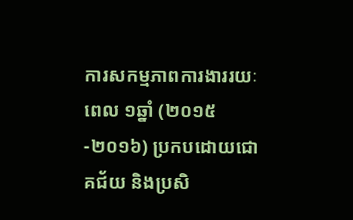ការសកម្មភាពការងាររយៈពេល ១ឆ្នាំ (២០១៥-២០១៦) ប្រកបដោយជោគជ័យ និងប្រសិ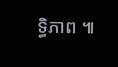ទ្ធិភាព ៕